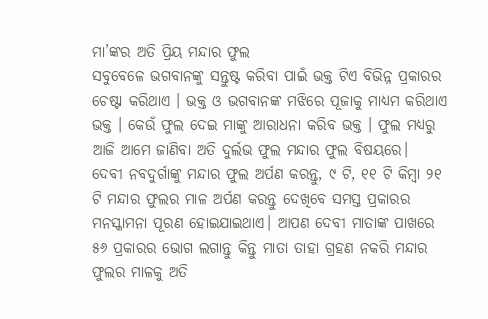ମା’ଙ୍କର ଅତି ପ୍ରିୟ ମନ୍ଦାର ଫୁଲ
ସବୁବେଳେ ଭଗବାନଙ୍କୁ ସନ୍ତୁଷ୍ଟ କରିବା ପାଇଁ ଭକ୍ତ ଟିଏ ବିଭିନ୍ନ ପ୍ରକାରର ଚେଷ୍ଟା କରିଥାଏ । ଭକ୍ତ ଓ ଭଗବାନଙ୍କ ମଝିରେ ପୂଜାକୁ ମାଧ୍ୟମ କରିଥାଏ ଭକ୍ତ । କେଉଁ ଫୁଲ ଦେଇ ମାଙ୍କୁ ଆରାଧନା କରିବ ଭକ୍ତ । ଫୁଲ ମଧ୍ୟରୁ ଆଜି ଆମେ ଜାଣିବା ଅତି ଦୁର୍ଲଭ ଫୁଲ ମନ୍ଦାର ଫୁଲ ବିଷୟରେ।
ଦେବୀ ନବଦୁର୍ଗାଙ୍କୁ ମନ୍ଦାର ଫୁଲ ଅର୍ପଣ କରନ୍ତୁ, ୯ ଟି, ୧୧ ଟି କିମ୍ବା ୨୧ ଟି ମନ୍ଦାର ଫୁଲର ମାଳ ଅର୍ପଣ କରନ୍ତୁ ଦେଖିବେ ସମସ୍ତ ପ୍ରକାରର ମନସ୍କାମନା ପୂରଣ ହୋଇଯାଇଥାଏ। ଆପଣ ଦେବୀ ମାତାଙ୍କ ପାଖରେ ୫୬ ପ୍ରକାରର ଭୋଗ ଲଗାନ୍ତୁ କିନ୍ତୁ ମାତା ତାହା ଗ୍ରହଣ ନକରି ମନ୍ଦାର ଫୁଲର ମାଳକୁ ଅତି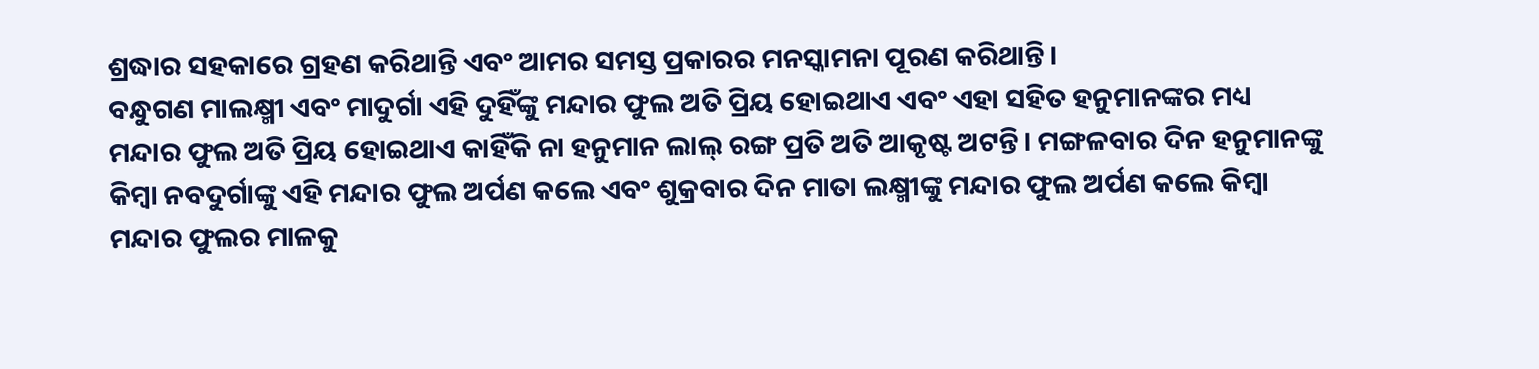ଶ୍ରଦ୍ଧାର ସହକାରେ ଗ୍ରହଣ କରିଥାନ୍ତି ଏବଂ ଆମର ସମସ୍ତ ପ୍ରକାରର ମନସ୍କାମନା ପୂରଣ କରିଥାନ୍ତି।
ବନ୍ଧୁଗଣ ମାଲକ୍ଷ୍ମୀ ଏବଂ ମାଦୁର୍ଗା ଏହି ଦୁହିଁଙ୍କୁ ମନ୍ଦାର ଫୁଲ ଅତି ପ୍ରିୟ ହୋଇଥାଏ ଏବଂ ଏହା ସହିତ ହନୁମାନଙ୍କର ମଧ୍ୟ ମନ୍ଦାର ଫୁଲ ଅତି ପ୍ରିୟ ହୋଇଥାଏ କାହିଁକି ନା ହନୁମାନ ଲାଲ୍ ରଙ୍ଗ ପ୍ରତି ଅତି ଆକୃଷ୍ଟ ଅଟନ୍ତି। ମଙ୍ଗଳବାର ଦିନ ହନୁମାନଙ୍କୁ କିମ୍ବା ନବଦୁର୍ଗାଙ୍କୁ ଏହି ମନ୍ଦାର ଫୁଲ ଅର୍ପଣ କଲେ ଏବଂ ଶୁକ୍ରବାର ଦିନ ମାତା ଲକ୍ଷ୍ମୀଙ୍କୁ ମନ୍ଦାର ଫୁଲ ଅର୍ପଣ କଲେ କିମ୍ବା ମନ୍ଦାର ଫୁଲର ମାଳକୁ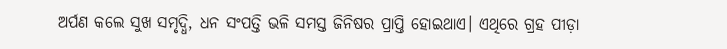ଅର୍ପଣ କଲେ ସୁଖ ସମୃଦ୍ଧି, ଧନ ସଂପତ୍ତି ଭଳି ସମସ୍ତ ଜିନିଷର ପ୍ରାପ୍ତି ହୋଇଥାଏ। ଏଥିରେ ଗ୍ରହ ପୀଡ଼ା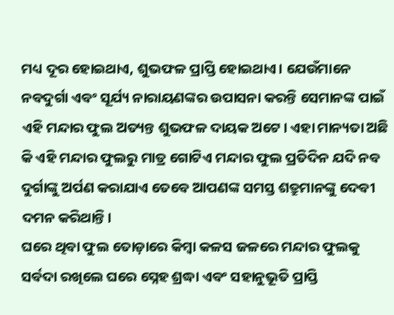ମଧ୍ୟ ଦୂର ହୋଇଥାଏ, ଶୁଭଫଳ ପ୍ରାପ୍ତି ହୋଇଥାଏ। ଯେଉଁମାନେ ନବଦୁର୍ଗା ଏବଂ ସୂର୍ଯ୍ୟ ନାରାୟଣଙ୍କର ଉପାସନା କରନ୍ତି ସେମାନଙ୍କ ପାଇଁ ଏହି ମନ୍ଦାର ଫୁଲ ଅତ୍ୟନ୍ତ ଶୁଭଫଳ ଦାୟକ ଅଟେ। ଏହା ମାନ୍ୟତା ଅଛି କି ଏହି ମନ୍ଦାର ଫୁଲରୁ ମାତ୍ର ଗୋଟିଏ ମନ୍ଦାର ଫୁଲ ପ୍ରତିଦିନ ଯଦି ନବ ଦୁର୍ଗାଙ୍କୁ ଅର୍ପଣ କରାଯାଏ ତେବେ ଆପଣଙ୍କ ସମସ୍ତ ଶତ୍ରୁମାନଙ୍କୁ ଦେବୀ ଦମନ କରିଥାନ୍ତି।
ଘରେ ଥିବା ଫୁଲ ତୋଡ଼ାରେ କିମ୍ବା କଳସ ଜଳରେ ମନ୍ଦାର ଫୁଲକୁ ସର୍ବଦା ରଖିଲେ ଘରେ ସ୍ନେହ ଶ୍ରଦ୍ଧା ଏବଂ ସହାନୁଭୂତି ପ୍ରାପ୍ତି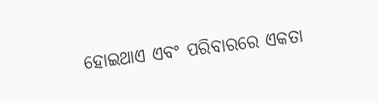ହୋଇଥାଏ ଏବଂ ପରିବାରରେ ଏକତା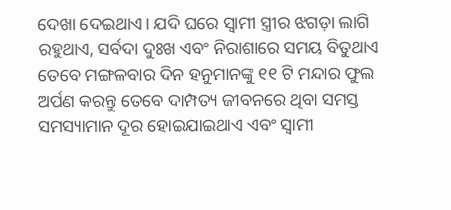ଦେଖା ଦେଇଥାଏ। ଯଦି ଘରେ ସ୍ଵାମୀ ସ୍ତ୍ରୀର ଝଗଡ଼ା ଲାଗି ରହୁଥାଏ, ସର୍ବଦା ଦୁଃଖ ଏବଂ ନିରାଶାରେ ସମୟ ବିତୁଥାଏ ତେବେ ମଙ୍ଗଳବାର ଦିନ ହନୁମାନଙ୍କୁ ୧୧ ଟି ମନ୍ଦାର ଫୁଲ ଅର୍ପଣ କରନ୍ତୁ ତେବେ ଦାମ୍ପତ୍ୟ ଜୀବନରେ ଥିବା ସମସ୍ତ ସମସ୍ୟାମାନ ଦୂର ହୋଇଯାଇଥାଏ ଏବଂ ସ୍ଵାମୀ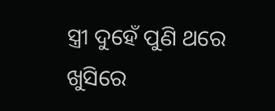ସ୍ତ୍ରୀ ଦୁହେଁ ପୁଣି ଥରେ ଖୁସିରେ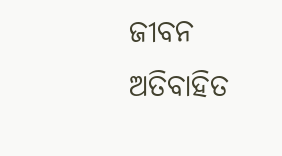ଜୀବନ ଅତିବାହିତ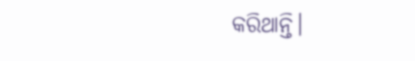କରିଥାନ୍ତି।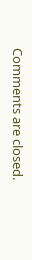Comments are closed.